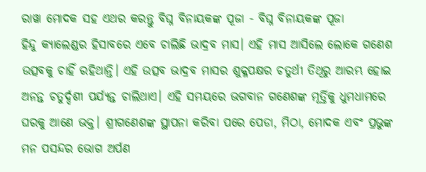ରାୱା ମୋଦକ ସହ ଏଥର କରନ୍ତୁ ବିଘ୍ନ ବିନାୟକଙ୍କ ପୂଜା - ବିଘ୍ନ ବିନାୟକଙ୍କ ପୂଜା
ହିନ୍ଦୁ କ୍ୟାଲେଣ୍ଡର ହିସାବରେ ଏବେ ଚାଲିଛି ଭାଦ୍ରବ ମାସ। ଏହି ମାସ ଆସିଲେ ଲୋକେ ଗଣେଶ ଉତ୍ସବକୁ ଚାହିଁ ରହିଥାନ୍ତି। ଏହି ଉତ୍ସବ ଭାଦ୍ରବ ମାସର ଶୁକ୍ଳପକ୍ଷର ଚତୁର୍ଥୀ ତିଥିରୁ ଆରମ୍ଭ ହୋଇ ଅନନ୍ତ ଚତୁର୍ଦ୍ଦଶୀ ପର୍ଯ୍ୟନ୍ତ ଚାଲିଥାଏ। ଏହି ସମୟରେ ଭଗବାନ ଗଣେଶଙ୍କ ମୂର୍ତ୍ତିକୁ ଧୁମଧାମରେ ଘରକୁ ଆଣେ ଭକ୍ତ। ଶ୍ରୀଗଣେଶଙ୍କ ସ୍ଥାପନା କରିବା ପରେ ପେଡା, ମିଠା, ମୋଦକ ଏବଂ ପ୍ରଭୁଙ୍କ ମନ ପସନ୍ଦର ଭୋଗ ଅର୍ପଣ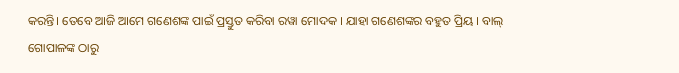କରନ୍ତି। ତେବେ ଆଜି ଆମେ ଗଣେଶଙ୍କ ପାଇଁ ପ୍ରସ୍ତୁତ କରିବା ରୱା ମୋଦକ । ଯାହା ଗଣେଶଙ୍କର ବହୁତ ପ୍ରିୟ । ବାଲ୍ ଗୋପାଳଙ୍କ ଠାରୁ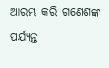ଆରମ୍ଭ କରି ଗଣେଶଙ୍କ ପର୍ଯ୍ୟନ୍ତ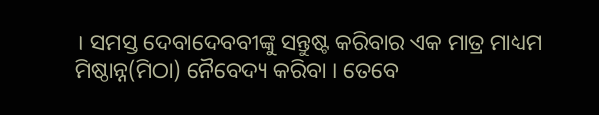। ସମସ୍ତ ଦେବାଦେବବୀଙ୍କୁ ସନ୍ତୁଷ୍ଟ କରିବାର ଏକ ମାତ୍ର ମାଧ୍ୟମ ମିଷ୍ଠାନ୍ନ(ମିଠା) ନୈବେଦ୍ୟ କରିବା । ତେବେ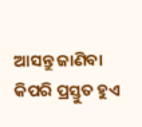ଆସନ୍ତୁ ଜାଣିବା କିପରି ପ୍ରସ୍ତୁତ ହୁଏ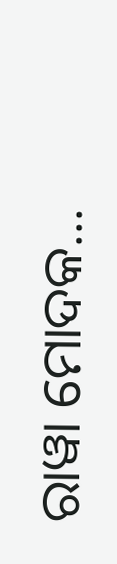ରାୱା ମୋଦକ...